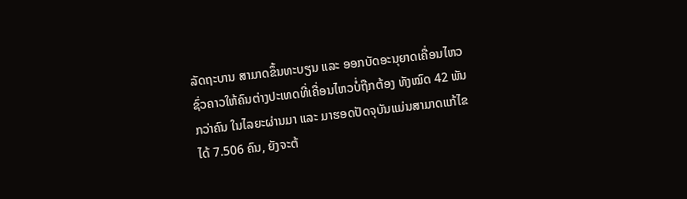ລັດຖະບານ ສາມາດຂຶ້ນທະບຽນ ແລະ ອອກບັດອະນຸຍາດເຄື່ອນໄຫວຊົ່ວຄາວໃຫ້ຄົນຕ່າງປະເທດທີ່ເຄື່ອນໄຫວບໍ່ຖືກຕ້ອງ ທັງໝົດ 42 ພັນກວ່າຄົນ ໃນໄລຍະຜ່ານມາ ແລະ ມາຮອດປັດຈຸບັນແມ່ນສາມາດແກ້ໄຂໄດ້ 7.506 ຄົນ, ຍັງຈະຕ້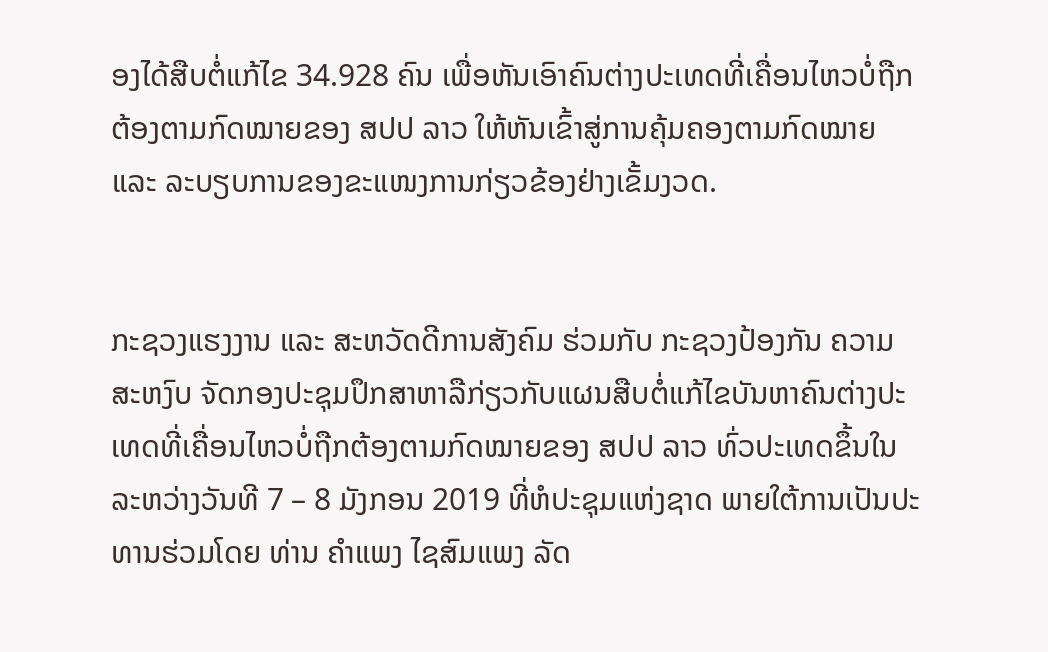ອງໄດ້ສືບຕໍ່ແກ້ໄຂ 34.928 ຄົນ ເພື່ອຫັນເອົາຄົນຕ່າງປະເທດທີ່ເຄື່ອນໄຫວບໍ່ຖືກຕ້ອງຕາມກົດໝາຍຂອງ ສປປ ລາວ ໃຫ້ຫັນເຂົ້າສູ່ການຄຸ້ມຄອງຕາມກົດໝາຍ ແລະ ລະບຽບການຂອງຂະແໜງການກ່ຽວຂ້ອງຢ່າງເຂັ້ມງວດ.


ກະຊວງແຮງງານ ແລະ ສະຫວັດດີການສັງຄົມ ຮ່ວມກັບ ກະຊວງປ້ອງກັນ ຄວາມສະຫງົບ ຈັດກອງປະຊຸມປຶກສາຫາລືກ່ຽວກັບແຜນສືບຕໍ່ແກ້ໄຂບັນຫາຄົນຕ່າງປະເທດທີ່ເຄື່ອນໄຫວບໍ່ຖືກຕ້ອງຕາມກົດໝາຍຂອງ ສປປ ລາວ ທົ່ວປະເທດຂຶ້ນໃນລະຫວ່າງວັນທີ 7 – 8 ມັງກອນ 2019 ທີ່ຫໍປະຊຸມແຫ່ງຊາດ ພາຍໃຕ້ການເປັນປະທານຮ່ວມໂດຍ ທ່ານ ຄຳແພງ ໄຊສົມແພງ ລັດ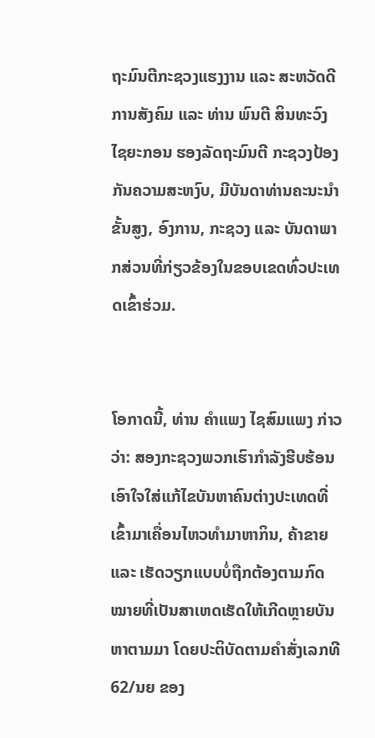ຖະມົນຕີກະຊວງແຮງງານ ແລະ ສະຫວັດດີການສັງຄົມ ແລະ ທ່ານ ພົນຕີ ສິນທະວົງ ໄຊຍະກອນ ຮອງລັດຖະມົນຕີ ກະຊວງປ້ອງກັນຄວາມສະຫງົບ, ມີບັນດາທ່ານຄະນະນຳຂັ້ນສູງ, ອົງການ, ກະຊວງ ແລະ ບັນດາພາກສ່ວນທີ່ກ່ຽວຂ້ອງໃນຂອບເຂດທົ່ວປະເທດເຂົ້າຮ່ວມ.


ໂອກາດນີ້, ທ່ານ ຄຳແພງ ໄຊສົມແພງ ກ່າວວ່າ: ສອງກະຊວງພວກເຮົາກຳລັງຮີບຮ້ອນເອົາໃຈໃສ່ແກ້ໄຂບັນຫາຄົນຕ່າງປະເທດທີ່ເຂົ້າມາເຄື່ອນໄຫວທຳມາຫາກິນ, ຄ້າຂາຍ ແລະ ເຮັດວຽກແບບບໍ່ຖືກຕ້ອງຕາມກົດໝາຍທີ່ເປັນສາເຫດເຮັດໃຫ້ເກີດຫຼາຍບັນຫາຕາມມາ ໂດຍປະຕິບັດຕາມຄຳສັ່ງເລກທີ 62/ນຍ ຂອງ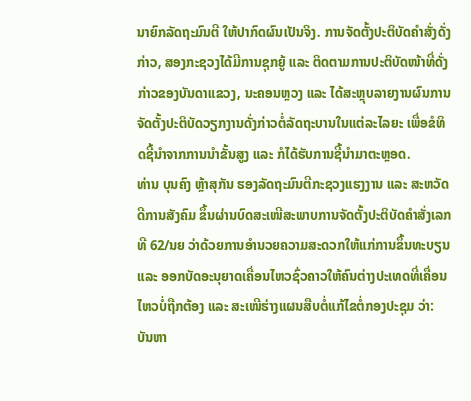ນາຍົກລັດຖະມົນຕີ ໃຫ້ປາກົດຜົນເປັນຈິງ. ການຈັດຕັ້ງປະຕິບັດຄຳສັ່ງດັ່ງກ່າວ, ສອງກະຊວງໄດ້ມີການຊຸກຍູ້ ແລະ ຕິດຕາມການປະຕິບັດໜ້າທີ່ດັ່ງກ່າວຂອງບັນດາແຂວງ, ນະຄອນຫຼວງ ແລະ ໄດ້ສະຫຼຸບລາຍງານຜົນການຈັດຕັ້ງປະຕິບັດວຽກງານດັ່ງກ່າວຕໍ່ລັດຖະບານໃນແຕ່ລະໄລຍະ ເພື່ອຂໍທິດຊີ້ນຳຈາກການນຳຂັ້ນສູງ ແລະ ກໍໄດ້ຮັບການຊີ້ນຳມາຕະຫຼອດ.
ທ່ານ ບຸນຄົງ ຫຼ້າສຸກັນ ຮອງລັດຖະມົນຕີກະຊວງແຮງງານ ແລະ ສະຫວັດດີການສັງຄົມ ຂຶ້ນຜ່ານບົດສະເໜີສະພາບການຈັດຕັ້ງປະຕິບັດຄຳສັ່ງເລກທີ 62/ນຍ ວ່າດ້ວຍການອຳນວຍຄວາມສະດວກໃຫ້ແກ່ການຂຶ້ນທະບຽນ ແລະ ອອກບັດອະນຸຍາດເຄື່ອນໄຫວຊົ່ວຄາວໃຫ້ຄົນຕ່າງປະເທດທີ່ເຄື່ອນໄຫວບໍ່ຖືກຕ້ອງ ແລະ ສະເໜີຮ່າງແຜນສືບຕໍ່ແກ້ໄຂຕໍ່ກອງປະຊຸມ ວ່າ: ບັນຫາ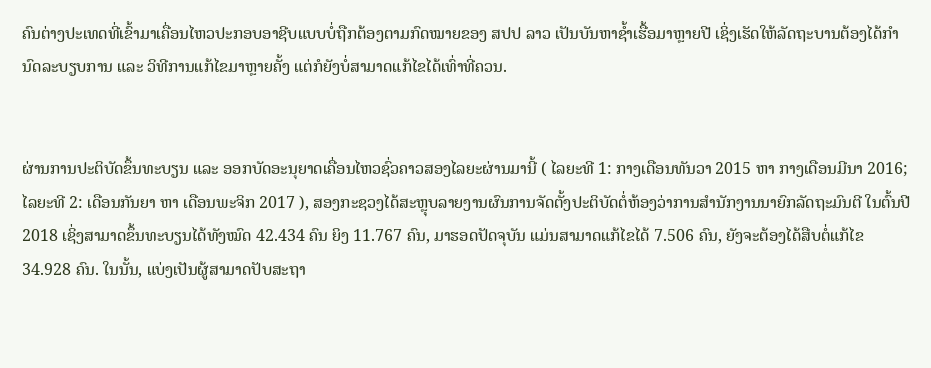ຄົນຕ່າງປະເທດທີ່ເຂົ້າມາເຄື່ອນໄຫວປະກອບອາຊີບແບບບໍ່ຖືກຕ້ອງຕາມກົດໝາຍຂອງ ສປປ ລາວ ເປັນບັນຫາຊ້ຳເຮື້ອມາຫຼາຍປີ ເຊິ່ງເຮັດໃຫ້ລັດຖະບານຕ້ອງໄດ້ກຳນົດລະບຽບການ ແລະ ວິທີການແກ້ໄຂມາຫຼາຍຄັ້ງ ແຕ່ກໍຍັງບໍ່ສາມາດແກ້ໄຂໄດ້ເທົ່າທີ່ຄວນ.


ຜ່ານການປະຕິບັດຂຶ້ນທະບຽນ ແລະ ອອກບັດອະນຸຍາດເຄື່ອນໄຫວຊົ່ວຄາວສອງໄລຍະຜ່ານມານີ້ ( ໄລຍະທີ 1: ກາງເດືອນທັນວາ 2015 ຫາ ກາງເດືອນມີນາ 2016; ໄລຍະທີ 2: ເດືອນກັນຍາ ຫາ ເດືອນພະຈິກ 2017 ), ສອງກະຊວງໄດ້ສະຫຼຸບລາຍງານຜົນການຈັດຕັ້ງປະຕິບັດຕໍ່ຫ້ອງວ່າການສຳນັກງານນາຍົກລັດຖະມົນຕີ ໃນຕົ້ນປີ 2018 ເຊິ່ງສາມາດຂຶ້ນທະບຽນໄດ້ທັງໝົດ 42.434 ຄົນ ຍິງ 11.767 ຄົນ, ມາຮອດປັດຈຸບັນ ແມ່ນສາມາດແກ້ໄຂໄດ້ 7.506 ຄົນ, ຍັງຈະຕ້ອງໄດ້ສືບຕໍ່ແກ້ໄຂ 34.928 ຄົນ. ໃນນັ້ນ, ແບ່ງເປັນຜູ້ສາມາດປັບສະຖາ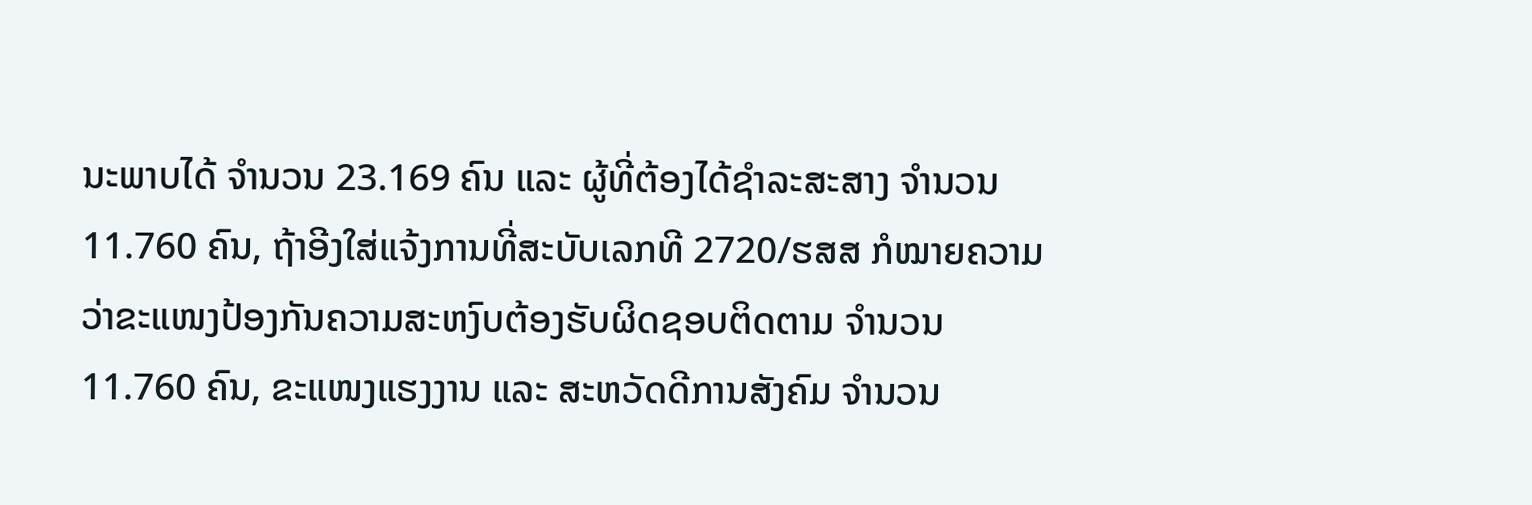ນະພາບໄດ້ ຈຳນວນ 23.169 ຄົນ ແລະ ຜູ້ທີ່ຕ້ອງໄດ້ຊຳລະສະສາງ ຈຳນວນ 11.760 ຄົນ, ຖ້າອີງໃສ່ແຈ້ງການທີ່ສະບັບເລກທີ 2720/ຮສສ ກໍໝາຍຄວາມວ່າຂະແໜງປ້ອງກັນຄວາມສະຫງົບຕ້ອງຮັບຜິດຊອບຕິດຕາມ ຈຳນວນ 11.760 ຄົນ, ຂະແໜງແຮງງານ ແລະ ສະຫວັດດີການສັງຄົມ ຈຳນວນ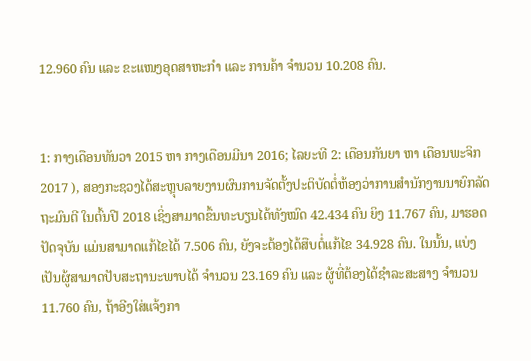12.960 ຄົນ ແລະ ຂະແໜງອຸດສາຫະກຳ ແລະ ການຄ້າ ຈຳນວນ 10.208 ຄົນ.


1: ກາງເດືອນທັນວາ 2015 ຫາ ກາງເດືອນມີນາ 2016; ໄລຍະທີ 2: ເດືອນກັນຍາ ຫາ ເດືອນພະຈິກ 2017 ), ສອງກະຊວງໄດ້ສະຫຼຸບລາຍງານຜົນການຈັດຕັ້ງປະຕິບັດຕໍ່ຫ້ອງວ່າການສຳນັກງານນາຍົກລັດຖະມົນຕີ ໃນຕົ້ນປີ 2018 ເຊິ່ງສາມາດຂຶ້ນທະບຽນໄດ້ທັງໝົດ 42.434 ຄົນ ຍິງ 11.767 ຄົນ, ມາຮອດປັດຈຸບັນ ແມ່ນສາມາດແກ້ໄຂໄດ້ 7.506 ຄົນ, ຍັງຈະຕ້ອງໄດ້ສືບຕໍ່ແກ້ໄຂ 34.928 ຄົນ. ໃນນັ້ນ, ແບ່ງເປັນຜູ້ສາມາດປັບສະຖານະພາບໄດ້ ຈຳນວນ 23.169 ຄົນ ແລະ ຜູ້ທີ່ຕ້ອງໄດ້ຊຳລະສະສາງ ຈຳນວນ 11.760 ຄົນ, ຖ້າອີງໃສ່ແຈ້ງກາ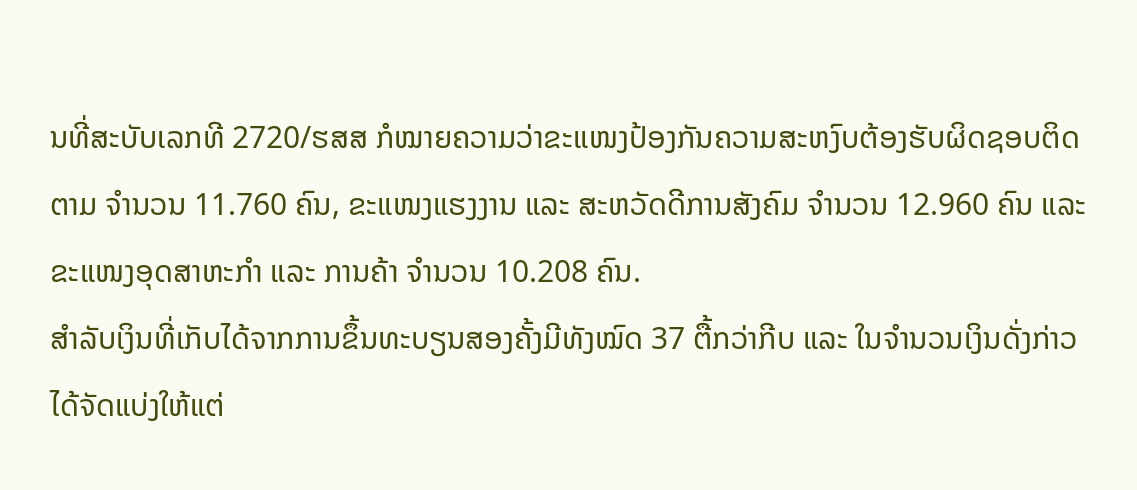ນທີ່ສະບັບເລກທີ 2720/ຮສສ ກໍໝາຍຄວາມວ່າຂະແໜງປ້ອງກັນຄວາມສະຫງົບຕ້ອງຮັບຜິດຊອບຕິດຕາມ ຈຳນວນ 11.760 ຄົນ, ຂະແໜງແຮງງານ ແລະ ສະຫວັດດີການສັງຄົມ ຈຳນວນ 12.960 ຄົນ ແລະ ຂະແໜງອຸດສາຫະກຳ ແລະ ການຄ້າ ຈຳນວນ 10.208 ຄົນ.
ສຳລັບເງິນທີ່ເກັບໄດ້ຈາກການຂຶ້ນທະບຽນສອງຄັ້ງມີທັງໝົດ 37 ຕື້ກວ່າກີບ ແລະ ໃນຈຳນວນເງິນດັ່ງກ່າວໄດ້ຈັດແບ່ງໃຫ້ແຕ່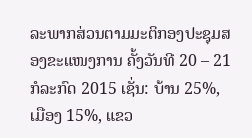ລະພາກສ່ວນຕາມມະຕິກອງປະຊຸມສອງຂະແໜງການ ຄັ້ງວັນທີ 20 – 21 ກໍລະກົດ 2015 ເຊັ່ນ: ບ້ານ 25%, ເມືອງ 15%, ແຂວ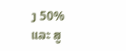ງ 50% ແລະ ສູ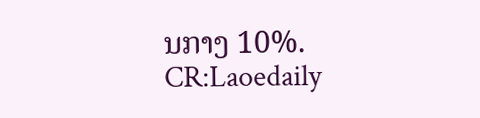ນກາງ 10%.
CR:Laoedaily